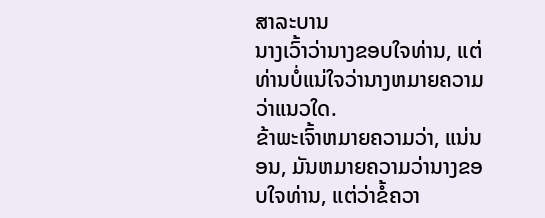ສາລະບານ
ນາງເວົ້າວ່ານາງຂອບໃຈທ່ານ, ແຕ່ທ່ານບໍ່ແນ່ໃຈວ່ານາງຫມາຍຄວາມວ່າແນວໃດ.
ຂ້າພະເຈົ້າຫມາຍຄວາມວ່າ, ແນ່ນອນ, ມັນຫມາຍຄວາມວ່ານາງຂອບໃຈທ່ານ, ແຕ່ວ່າຂໍ້ຄວາ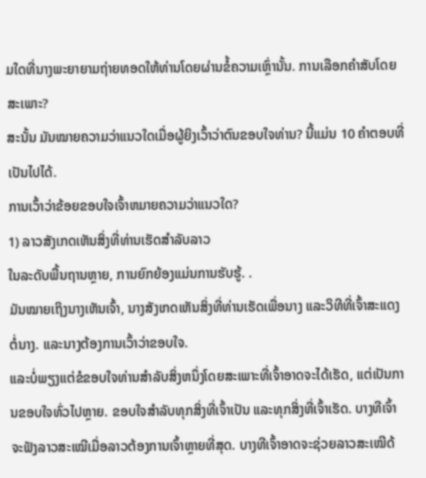ມໃດທີ່ນາງພະຍາຍາມຖ່າຍທອດໃຫ້ທ່ານໂດຍຜ່ານຂໍ້ຄວາມເຫຼົ່ານັ້ນ. ການເລືອກຄຳສັບໂດຍສະເພາະ?
ສະນັ້ນ ມັນໝາຍຄວາມວ່າແນວໃດເມື່ອຜູ້ຍິງເວົ້າວ່າຕົນຂອບໃຈທ່ານ? ນີ້ແມ່ນ 10 ຄໍາຕອບທີ່ເປັນໄປໄດ້.
ການເວົ້າວ່າຂ້ອຍຂອບໃຈເຈົ້າຫມາຍຄວາມວ່າແນວໃດ?
1) ລາວສັງເກດເຫັນສິ່ງທີ່ທ່ານເຮັດສໍາລັບລາວ
ໃນລະດັບພື້ນຖານຫຼາຍ, ການຍົກຍ້ອງແມ່ນການຮັບຮູ້. .
ມັນໝາຍເຖິງນາງເຫັນເຈົ້າ, ນາງສັງເກດເຫັນສິ່ງທີ່ທ່ານເຮັດເພື່ອນາງ ແລະວິທີທີ່ເຈົ້າສະແດງຕໍ່ນາງ. ແລະນາງຕ້ອງການເວົ້າວ່າຂອບໃຈ.
ແລະບໍ່ພຽງແຕ່ຂໍຂອບໃຈທ່ານສໍາລັບສິ່ງຫນຶ່ງໂດຍສະເພາະທີ່ເຈົ້າອາດຈະໄດ້ເຮັດ, ແຕ່ເປັນການຂອບໃຈທົ່ວໄປຫຼາຍ. ຂອບໃຈສຳລັບທຸກສິ່ງທີ່ເຈົ້າເປັນ ແລະທຸກສິ່ງທີ່ເຈົ້າເຮັດ. ບາງທີເຈົ້າຈະຟັງລາວສະເໝີເມື່ອລາວຕ້ອງການເຈົ້າຫຼາຍທີ່ສຸດ. ບາງທີເຈົ້າອາດຈະຊ່ວຍລາວສະເໝີດ້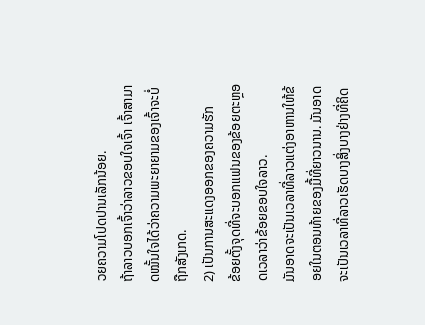ວຍຄວາມໂປດປານເລັກນ້ອຍ.
ຖ້າລາວບອກເຈົ້າວ່າລາວຂອບໃຈເຈົ້າ ເຈົ້າສາມາດໝັ້ນໃຈໄດ້ວ່າຄວາມພະຍາຍາມຂອງເຈົ້າຈະບໍ່ຖືກສັງເກດ.
2) ເປັນການສະແດງອອກຂອງຄວາມຮັກ
ຂ້ອຍຕັ້ງຈຸດທີ່ຈະບອກແຟນຂອງຂ້ອຍຕະຫຼອດເວລາວ່າຂ້ອຍຂອບໃຈລາວ.
ມັນອາດຈະເປັນເວລາທີ່ລາວແຕ່ງອາຫານໃຫ້ຂ້ອຍໃນຕອນທ້າຍຂອງມື້ທີ່ຍາວນານ. ມັນອາດຈະເປັນເວລາທີ່ລາວເຮັດບາງສິ່ງບາງຢ່າງທີ່ຄິດ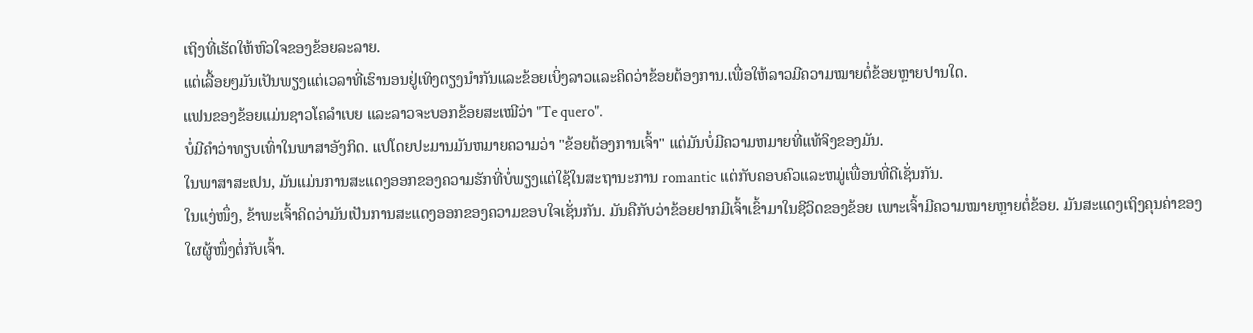ເຖິງທີ່ເຮັດໃຫ້ຫົວໃຈຂອງຂ້ອຍລະລາຍ.
ແຕ່ເລື້ອຍໆມັນເປັນພຽງແຕ່ເວລາທີ່ເຮົານອນຢູ່ເທິງຕຽງນໍາກັນແລະຂ້ອຍເບິ່ງລາວແລະຄິດວ່າຂ້ອຍຕ້ອງການ.ເພື່ອໃຫ້ລາວມີຄວາມໝາຍຕໍ່ຂ້ອຍຫຼາຍປານໃດ.
ແຟນຂອງຂ້ອຍແມ່ນຊາວໂຄລໍາເບຍ ແລະລາວຈະບອກຂ້ອຍສະເໝີວ່າ "Te quero".
ບໍ່ມີຄຳວ່າທຽບເທົ່າໃນພາສາອັງກິດ. ແປໂດຍປະມານມັນຫມາຍຄວາມວ່າ "ຂ້ອຍຕ້ອງການເຈົ້າ" ແຕ່ມັນບໍ່ມີຄວາມຫມາຍທີ່ແທ້ຈິງຂອງມັນ.
ໃນພາສາສະເປນ, ມັນແມ່ນການສະແດງອອກຂອງຄວາມຮັກທີ່ບໍ່ພຽງແຕ່ໃຊ້ໃນສະຖານະການ romantic ແຕ່ກັບຄອບຄົວແລະຫມູ່ເພື່ອນທີ່ດີເຊັ່ນກັນ.
ໃນແງ່ໜຶ່ງ, ຂ້າພະເຈົ້າຄິດວ່າມັນເປັນການສະແດງອອກຂອງຄວາມຂອບໃຈເຊັ່ນກັນ. ມັນຄືກັບວ່າຂ້ອຍຢາກມີເຈົ້າເຂົ້າມາໃນຊີວິດຂອງຂ້ອຍ ເພາະເຈົ້າມີຄວາມໝາຍຫຼາຍຕໍ່ຂ້ອຍ. ມັນສະແດງເຖິງຄຸນຄ່າຂອງໃຜຜູ້ໜຶ່ງຕໍ່ກັບເຈົ້າ.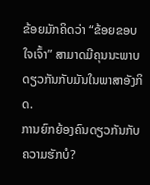ຂ້ອຍມັກຄິດວ່າ “ຂ້ອຍຂອບໃຈເຈົ້າ” ສາມາດມີຄຸນນະພາບດຽວກັນກັບມັນໃນພາສາອັງກິດ.
ການຍົກຍ້ອງຄົນດຽວກັນກັບຄວາມຮັກບໍ?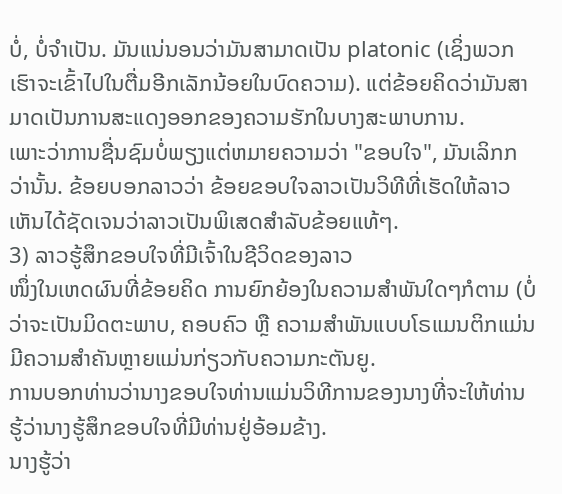ບໍ່, ບໍ່ຈໍາເປັນ. ມັນແນ່ນອນວ່າມັນສາມາດເປັນ platonic (ເຊິ່ງພວກເຮົາຈະເຂົ້າໄປໃນຕື່ມອີກເລັກນ້ອຍໃນບົດຄວາມ). ແຕ່ຂ້ອຍຄິດວ່າມັນສາມາດເປັນການສະແດງອອກຂອງຄວາມຮັກໃນບາງສະພາບການ.
ເພາະວ່າການຊື່ນຊົມບໍ່ພຽງແຕ່ຫມາຍຄວາມວ່າ "ຂອບໃຈ", ມັນເລິກກວ່ານັ້ນ. ຂ້ອຍບອກລາວວ່າ ຂ້ອຍຂອບໃຈລາວເປັນວິທີທີ່ເຮັດໃຫ້ລາວເຫັນໄດ້ຊັດເຈນວ່າລາວເປັນພິເສດສຳລັບຂ້ອຍແທ້ໆ.
3) ລາວຮູ້ສຶກຂອບໃຈທີ່ມີເຈົ້າໃນຊີວິດຂອງລາວ
ໜຶ່ງໃນເຫດຜົນທີ່ຂ້ອຍຄິດ ການຍົກຍ້ອງໃນຄວາມສຳພັນໃດໆກໍຕາມ (ບໍ່ວ່າຈະເປັນມິດຕະພາບ, ຄອບຄົວ ຫຼື ຄວາມສຳພັນແບບໂຣແມນຕິກແມ່ນມີຄວາມສຳຄັນຫຼາຍແມ່ນກ່ຽວກັບຄວາມກະຕັນຍູ.
ການບອກທ່ານວ່ານາງຂອບໃຈທ່ານແມ່ນວິທີການຂອງນາງທີ່ຈະໃຫ້ທ່ານຮູ້ວ່ານາງຮູ້ສຶກຂອບໃຈທີ່ມີທ່ານຢູ່ອ້ອມຂ້າງ.
ນາງຮູ້ວ່າ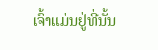ເຈົ້າແມ່ນຢູ່ທີ່ນັ້ນ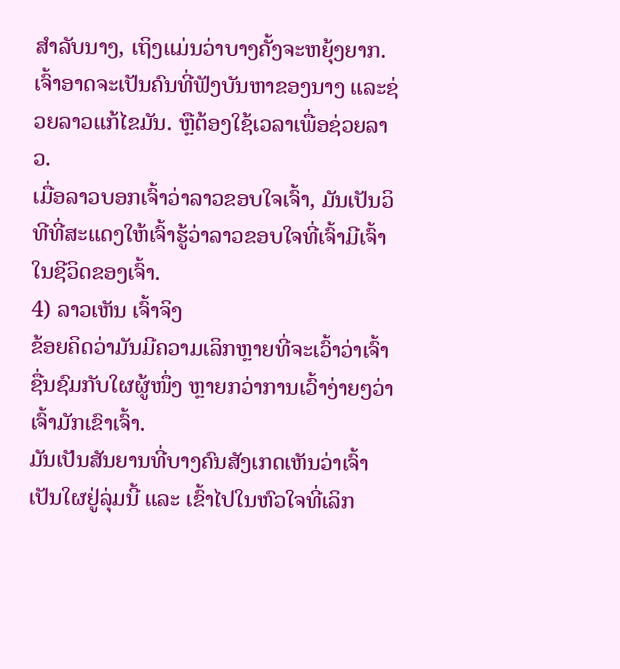ສຳລັບນາງ, ເຖິງແມ່ນວ່າບາງຄັ້ງຈະຫຍຸ້ງຍາກ. ເຈົ້າອາດຈະເປັນຄົນທີ່ຟັງບັນຫາຂອງນາງ ແລະຊ່ວຍລາວແກ້ໄຂມັນ. ຫຼືຕ້ອງໃຊ້ເວລາເພື່ອຊ່ວຍລາວ.
ເມື່ອລາວບອກເຈົ້າວ່າລາວຂອບໃຈເຈົ້າ, ມັນເປັນວິທີທີ່ສະແດງໃຫ້ເຈົ້າຮູ້ວ່າລາວຂອບໃຈທີ່ເຈົ້າມີເຈົ້າໃນຊີວິດຂອງເຈົ້າ.
4) ລາວເຫັນ ເຈົ້າຈິງ
ຂ້ອຍຄິດວ່າມັນມີຄວາມເລິກຫຼາຍທີ່ຈະເວົ້າວ່າເຈົ້າຊື່ນຊົມກັບໃຜຜູ້ໜຶ່ງ ຫຼາຍກວ່າການເວົ້າງ່າຍໆວ່າເຈົ້າມັກເຂົາເຈົ້າ.
ມັນເປັນສັນຍານທີ່ບາງຄົນສັງເກດເຫັນວ່າເຈົ້າເປັນໃຜຢູ່ລຸ່ມນີ້ ແລະ ເຂົ້າໄປໃນຫົວໃຈທີ່ເລິກ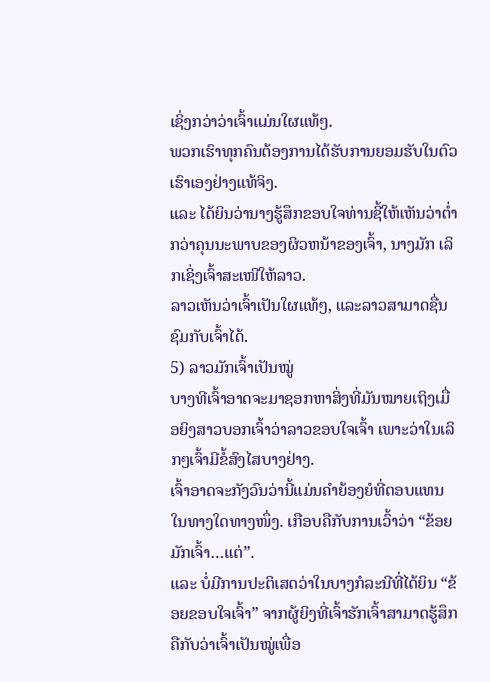ເຊິ່ງກວ່າວ່າເຈົ້າແມ່ນໃຜແທ້ໆ.
ພວກເຮົາທຸກຄົນຕ້ອງການໄດ້ຮັບການຍອມຮັບໃນຕົວເຮົາເອງຢ່າງແທ້ຈິງ.
ແລະ ໄດ້ຍິນວ່ານາງຮູ້ສຶກຂອບໃຈທ່ານຊີ້ໃຫ້ເຫັນວ່າຕໍ່າກວ່າຄຸນນະພາບຂອງຜິວຫນ້າຂອງເຈົ້າ, ນາງມັກ ເລິກເຊິ່ງເຈົ້າສະເໜີໃຫ້ລາວ.
ລາວເຫັນວ່າເຈົ້າເປັນໃຜແທ້ໆ, ແລະລາວສາມາດຊື່ນຊົມກັບເຈົ້າໄດ້.
5) ລາວມັກເຈົ້າເປັນໝູ່
ບາງທີເຈົ້າອາດຈະມາຊອກຫາສິ່ງທີ່ມັນໝາຍເຖິງເມື່ອຍິງສາວບອກເຈົ້າວ່າລາວຂອບໃຈເຈົ້າ ເພາະວ່າໃນເລິກໆເຈົ້າມີຂໍ້ສົງໄສບາງຢ່າງ.
ເຈົ້າອາດຈະກັງວົນວ່ານີ້ແມ່ນຄຳຍ້ອງຍໍທີ່ຕອບແທນໃນທາງໃດທາງໜຶ່ງ. ເກືອບຄືກັບການເວົ້າວ່າ “ຂ້ອຍມັກເຈົ້າ…ແຕ່”.
ແລະ ບໍ່ມີການປະຕິເສດວ່າໃນບາງກໍລະນີທີ່ໄດ້ຍິນ “ຂ້ອຍຂອບໃຈເຈົ້າ” ຈາກຜູ້ຍິງທີ່ເຈົ້າຮັກເຈົ້າສາມາດຮູ້ສຶກຄືກັບວ່າເຈົ້າເປັນໝູ່ເພື່ອ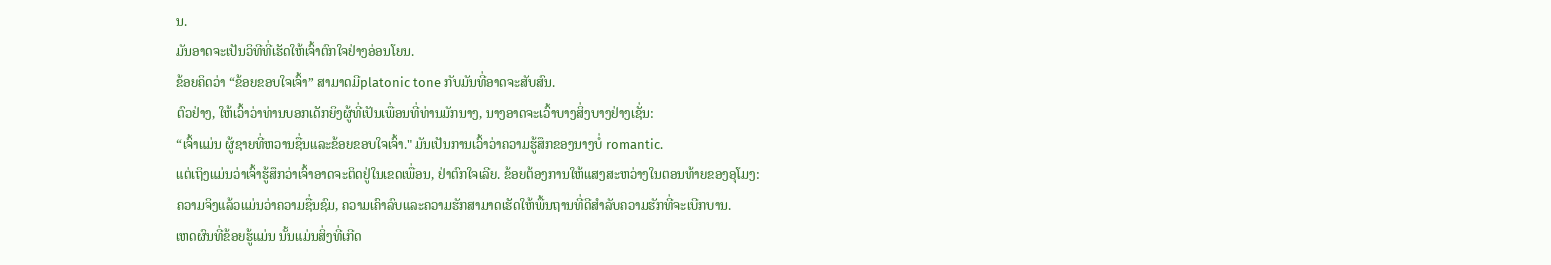ນ.
ມັນອາດຈະເປັນວິທີທີ່ເຮັດໃຫ້ເຈົ້າຕົກໃຈຢ່າງອ່ອນໂຍນ.
ຂ້ອຍຄິດວ່າ “ຂ້ອຍຂອບໃຈເຈົ້າ” ສາມາດມີplatonic tone ກັບມັນທີ່ອາດຈະສັບສົນ.
ຕົວຢ່າງ, ໃຫ້ເວົ້າວ່າທ່ານບອກເດັກຍິງຜູ້ທີ່ເປັນເພື່ອນທີ່ທ່ານມັກນາງ, ນາງອາດຈະເວົ້າບາງສິ່ງບາງຢ່າງເຊັ່ນ:
“ເຈົ້າແມ່ນ ຜູ້ຊາຍທີ່ຫວານຊື່ນແລະຂ້ອຍຂອບໃຈເຈົ້າ." ມັນເປັນການເວົ້າວ່າຄວາມຮູ້ສຶກຂອງນາງບໍ່ romantic.
ແຕ່ເຖິງແມ່ນວ່າເຈົ້າຮູ້ສຶກວ່າເຈົ້າອາດຈະຕິດຢູ່ໃນເຂດເພື່ອນ, ຢ່າຕົກໃຈເລີຍ. ຂ້ອຍຕ້ອງການໃຫ້ແສງສະຫວ່າງໃນຕອນທ້າຍຂອງອຸໂມງ:
ຄວາມຈິງແລ້ວແມ່ນວ່າຄວາມຊື່ນຊົມ, ຄວາມເຄົາລົບແລະຄວາມຮັກສາມາດເຮັດໃຫ້ພື້ນຖານທີ່ດີສໍາລັບຄວາມຮັກທີ່ຈະເບີກບານ.
ເຫດຜົນທີ່ຂ້ອຍຮູ້ແມ່ນ ນັ້ນແມ່ນສິ່ງທີ່ເກີດ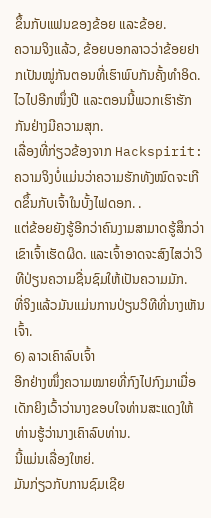ຂຶ້ນກັບແຟນຂອງຂ້ອຍ ແລະຂ້ອຍ.
ຄວາມຈິງແລ້ວ, ຂ້ອຍບອກລາວວ່າຂ້ອຍຢາກເປັນໝູ່ກັນຕອນທີ່ເຮົາພົບກັນຄັ້ງທຳອິດ. ໄວໄປອີກໜຶ່ງປີ ແລະຕອນນີ້ພວກເຮົາຮັກກັນຢ່າງມີຄວາມສຸກ.
ເລື່ອງທີ່ກ່ຽວຂ້ອງຈາກ Hackspirit:
ຄວາມຈິງບໍ່ແມ່ນວ່າຄວາມຮັກທັງໝົດຈະເກີດຂຶ້ນກັບເຈົ້າໃນບັ້ງໄຟດອກ. .
ແຕ່ຂ້ອຍຍັງຮູ້ອີກວ່າຄົນງາມສາມາດຮູ້ສຶກວ່າເຂົາເຈົ້າເຮັດຜິດ. ແລະເຈົ້າອາດຈະສົງໄສວ່າວິທີປ່ຽນຄວາມຊື່ນຊົມໃຫ້ເປັນຄວາມມັກ.
ທີ່ຈິງແລ້ວມັນແມ່ນການປ່ຽນວິທີທີ່ນາງເຫັນເຈົ້າ.
6) ລາວເຄົາລົບເຈົ້າ
ອີກຢ່າງໜຶ່ງຄວາມໝາຍທີ່ກົງໄປກົງມາເມື່ອ ເດັກຍິງເວົ້າວ່ານາງຂອບໃຈທ່ານສະແດງໃຫ້ທ່ານຮູ້ວ່ານາງເຄົາລົບທ່ານ.
ນີ້ແມ່ນເລື່ອງໃຫຍ່.
ມັນກ່ຽວກັບການຊົມເຊີຍ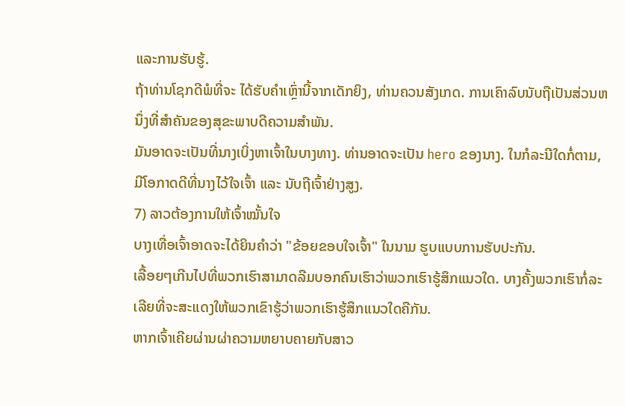ແລະການຮັບຮູ້.
ຖ້າທ່ານໂຊກດີພໍທີ່ຈະ ໄດ້ຮັບຄໍາເຫຼົ່ານີ້ຈາກເດັກຍິງ, ທ່ານຄວນສັງເກດ. ການເຄົາລົບນັບຖືເປັນສ່ວນຫນຶ່ງທີ່ສໍາຄັນຂອງສຸຂະພາບດີຄວາມສຳພັນ.
ມັນອາດຈະເປັນທີ່ນາງເບິ່ງຫາເຈົ້າໃນບາງທາງ. ທ່ານອາດຈະເປັນ hero ຂອງນາງ. ໃນກໍລະນີໃດກໍ່ຕາມ, ມີໂອກາດດີທີ່ນາງໄວ້ໃຈເຈົ້າ ແລະ ນັບຖືເຈົ້າຢ່າງສູງ.
7) ລາວຕ້ອງການໃຫ້ເຈົ້າໝັ້ນໃຈ
ບາງເທື່ອເຈົ້າອາດຈະໄດ້ຍິນຄຳວ່າ "ຂ້ອຍຂອບໃຈເຈົ້າ" ໃນນາມ ຮູບແບບການຮັບປະກັນ.
ເລື້ອຍໆເກີນໄປທີ່ພວກເຮົາສາມາດລືມບອກຄົນເຮົາວ່າພວກເຮົາຮູ້ສຶກແນວໃດ. ບາງຄັ້ງພວກເຮົາກໍ່ລະເລີຍທີ່ຈະສະແດງໃຫ້ພວກເຂົາຮູ້ວ່າພວກເຮົາຮູ້ສຶກແນວໃດຄືກັນ.
ຫາກເຈົ້າເຄີຍຜ່ານຜ່າຄວາມຫຍາບຄາຍກັບສາວ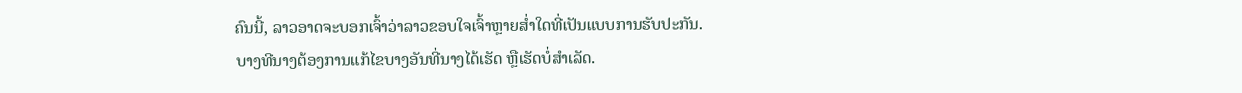ຄົນນີ້, ລາວອາດຈະບອກເຈົ້າວ່າລາວຂອບໃຈເຈົ້າຫຼາຍສໍ່າໃດທີ່ເປັນແບບການຮັບປະກັນ.
ບາງທີນາງຕ້ອງການແກ້ໄຂບາງອັນທີ່ນາງໄດ້ເຮັດ ຫຼືເຮັດບໍ່ສຳເລັດ.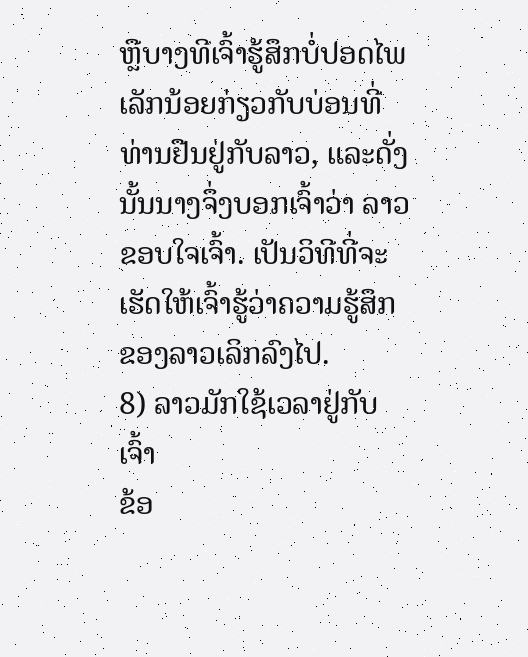ຫຼືບາງທີເຈົ້າຮູ້ສຶກບໍ່ປອດໄພເລັກນ້ອຍກ່ຽວກັບບ່ອນທີ່ທ່ານຢືນຢູ່ກັບລາວ, ແລະດັ່ງນັ້ນນາງຈຶ່ງບອກເຈົ້າວ່າ ລາວຂອບໃຈເຈົ້າ. ເປັນວິທີທີ່ຈະເຮັດໃຫ້ເຈົ້າຮູ້ວ່າຄວາມຮູ້ສຶກຂອງລາວເລິກລົງໄປ.
8) ລາວມັກໃຊ້ເວລາຢູ່ກັບເຈົ້າ
ຂ້ອ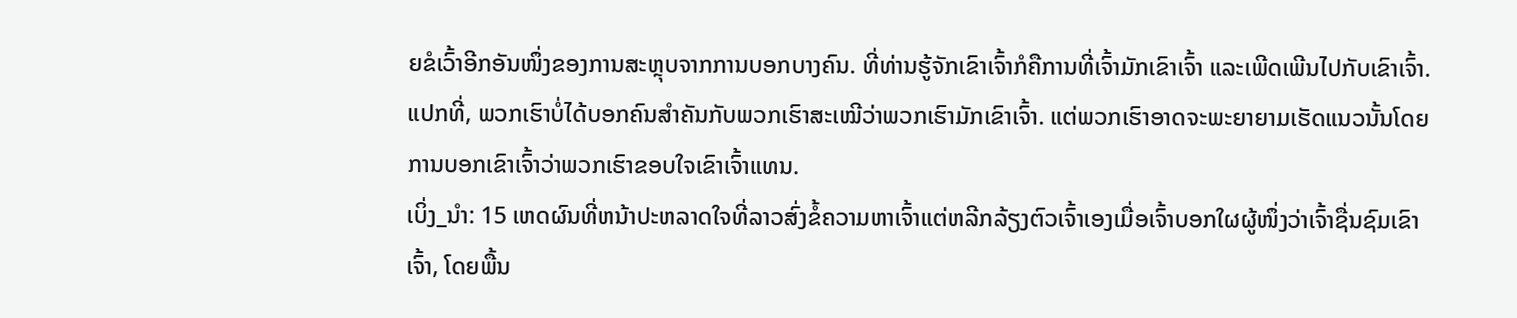ຍຂໍເວົ້າອີກອັນໜຶ່ງຂອງການສະຫຼຸບຈາກການບອກບາງຄົນ. ທີ່ທ່ານຮູ້ຈັກເຂົາເຈົ້າກໍຄືການທີ່ເຈົ້າມັກເຂົາເຈົ້າ ແລະເພີດເພີນໄປກັບເຂົາເຈົ້າ.
ແປກທີ່, ພວກເຮົາບໍ່ໄດ້ບອກຄົນສຳຄັນກັບພວກເຮົາສະເໝີວ່າພວກເຮົາມັກເຂົາເຈົ້າ. ແຕ່ພວກເຮົາອາດຈະພະຍາຍາມເຮັດແນວນັ້ນໂດຍການບອກເຂົາເຈົ້າວ່າພວກເຮົາຂອບໃຈເຂົາເຈົ້າແທນ.
ເບິ່ງ_ນຳ: 15 ເຫດຜົນທີ່ຫນ້າປະຫລາດໃຈທີ່ລາວສົ່ງຂໍ້ຄວາມຫາເຈົ້າແຕ່ຫລີກລ້ຽງຕົວເຈົ້າເອງເມື່ອເຈົ້າບອກໃຜຜູ້ໜຶ່ງວ່າເຈົ້າຊື່ນຊົມເຂົາເຈົ້າ, ໂດຍພື້ນ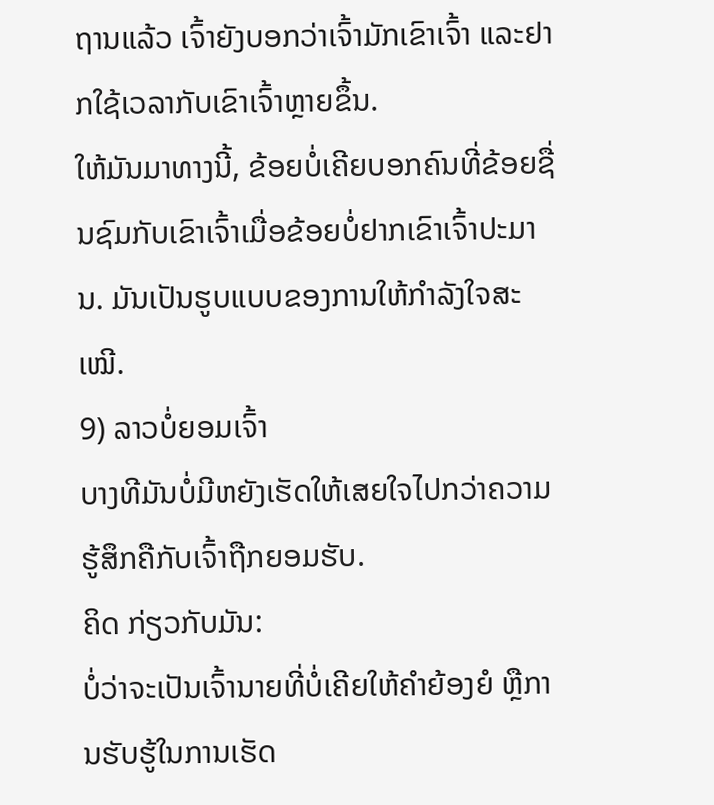ຖານແລ້ວ ເຈົ້າຍັງບອກວ່າເຈົ້າມັກເຂົາເຈົ້າ ແລະຢາກໃຊ້ເວລາກັບເຂົາເຈົ້າຫຼາຍຂຶ້ນ.
ໃຫ້ມັນມາທາງນີ້, ຂ້ອຍບໍ່ເຄີຍບອກຄົນທີ່ຂ້ອຍຊື່ນຊົມກັບເຂົາເຈົ້າເມື່ອຂ້ອຍບໍ່ຢາກເຂົາເຈົ້າປະມານ. ມັນເປັນຮູບແບບຂອງການໃຫ້ກຳລັງໃຈສະເໝີ.
9) ລາວບໍ່ຍອມເຈົ້າ
ບາງທີມັນບໍ່ມີຫຍັງເຮັດໃຫ້ເສຍໃຈໄປກວ່າຄວາມຮູ້ສຶກຄືກັບເຈົ້າຖືກຍອມຮັບ.
ຄິດ ກ່ຽວກັບມັນ:
ບໍ່ວ່າຈະເປັນເຈົ້ານາຍທີ່ບໍ່ເຄີຍໃຫ້ຄຳຍ້ອງຍໍ ຫຼືການຮັບຮູ້ໃນການເຮັດ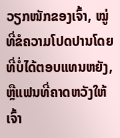ວຽກໜັກຂອງເຈົ້າ, ໝູ່ທີ່ຂໍຄວາມໂປດປານໂດຍທີ່ບໍ່ໄດ້ຕອບແທນຫຍັງ, ຫຼືແຟນທີ່ຄາດຫວັງໃຫ້ເຈົ້າ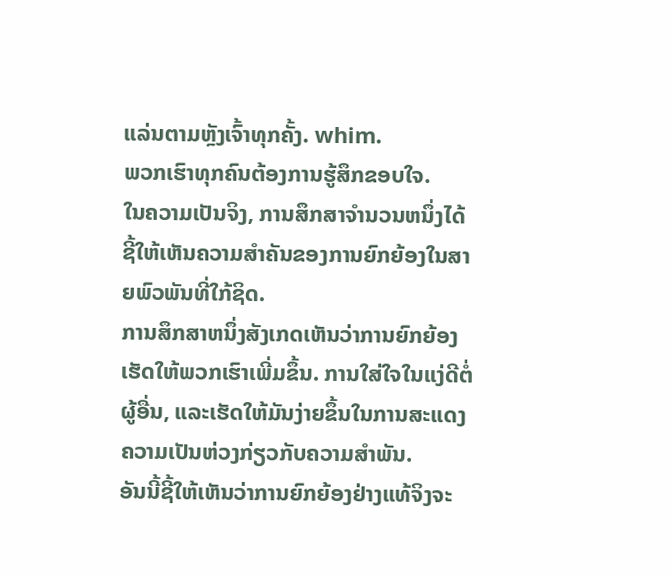ແລ່ນຕາມຫຼັງເຈົ້າທຸກຄັ້ງ. whim.
ພວກເຮົາທຸກຄົນຕ້ອງການຮູ້ສຶກຂອບໃຈ.
ໃນຄວາມເປັນຈິງ, ການສຶກສາຈໍານວນຫນຶ່ງໄດ້ຊີ້ໃຫ້ເຫັນຄວາມສໍາຄັນຂອງການຍົກຍ້ອງໃນສາຍພົວພັນທີ່ໃກ້ຊິດ.
ການສຶກສາຫນຶ່ງສັງເກດເຫັນວ່າການຍົກຍ້ອງເຮັດໃຫ້ພວກເຮົາເພີ່ມຂຶ້ນ. ການໃສ່ໃຈໃນແງ່ດີຕໍ່ຜູ້ອື່ນ, ແລະເຮັດໃຫ້ມັນງ່າຍຂຶ້ນໃນການສະແດງຄວາມເປັນຫ່ວງກ່ຽວກັບຄວາມສຳພັນ.
ອັນນີ້ຊີ້ໃຫ້ເຫັນວ່າການຍົກຍ້ອງຢ່າງແທ້ຈິງຈະ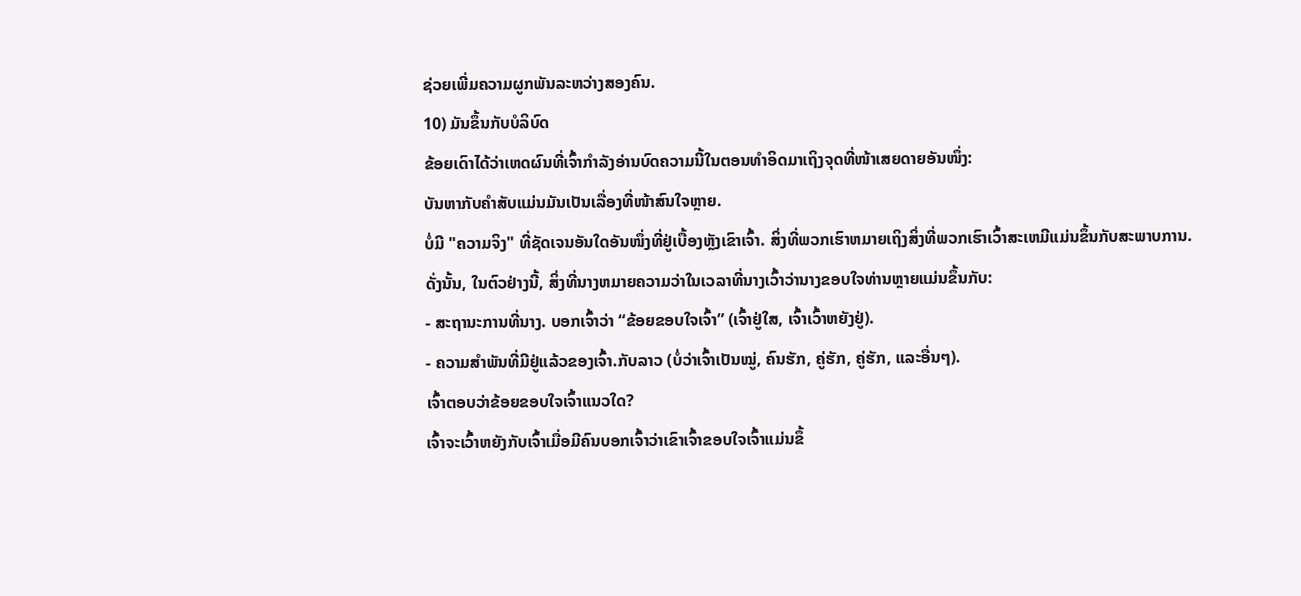ຊ່ວຍເພີ່ມຄວາມຜູກພັນລະຫວ່າງສອງຄົນ.
10) ມັນຂຶ້ນກັບບໍລິບົດ
ຂ້ອຍເດົາໄດ້ວ່າເຫດຜົນທີ່ເຈົ້າກຳລັງອ່ານບົດຄວາມນີ້ໃນຕອນທຳອິດມາເຖິງຈຸດທີ່ໜ້າເສຍດາຍອັນໜຶ່ງ:
ບັນຫາກັບຄຳສັບແມ່ນມັນເປັນເລື່ອງທີ່ໜ້າສົນໃຈຫຼາຍ.
ບໍ່ມີ "ຄວາມຈິງ" ທີ່ຊັດເຈນອັນໃດອັນໜຶ່ງທີ່ຢູ່ເບື້ອງຫຼັງເຂົາເຈົ້າ. ສິ່ງທີ່ພວກເຮົາຫມາຍເຖິງສິ່ງທີ່ພວກເຮົາເວົ້າສະເຫມີແມ່ນຂຶ້ນກັບສະພາບການ.
ດັ່ງນັ້ນ, ໃນຕົວຢ່າງນີ້, ສິ່ງທີ່ນາງຫມາຍຄວາມວ່າໃນເວລາທີ່ນາງເວົ້າວ່ານາງຂອບໃຈທ່ານຫຼາຍແມ່ນຂຶ້ນກັບ:
- ສະຖານະການທີ່ນາງ. ບອກເຈົ້າວ່າ “ຂ້ອຍຂອບໃຈເຈົ້າ” (ເຈົ້າຢູ່ໃສ, ເຈົ້າເວົ້າຫຍັງຢູ່).
- ຄວາມສຳພັນທີ່ມີຢູ່ແລ້ວຂອງເຈົ້າ.ກັບລາວ (ບໍ່ວ່າເຈົ້າເປັນໝູ່, ຄົນຮັກ, ຄູ່ຮັກ, ຄູ່ຮັກ, ແລະອື່ນໆ).
ເຈົ້າຕອບວ່າຂ້ອຍຂອບໃຈເຈົ້າແນວໃດ?
ເຈົ້າຈະເວົ້າຫຍັງກັບເຈົ້າເມື່ອມີຄົນບອກເຈົ້າວ່າເຂົາເຈົ້າຂອບໃຈເຈົ້າແມ່ນຂຶ້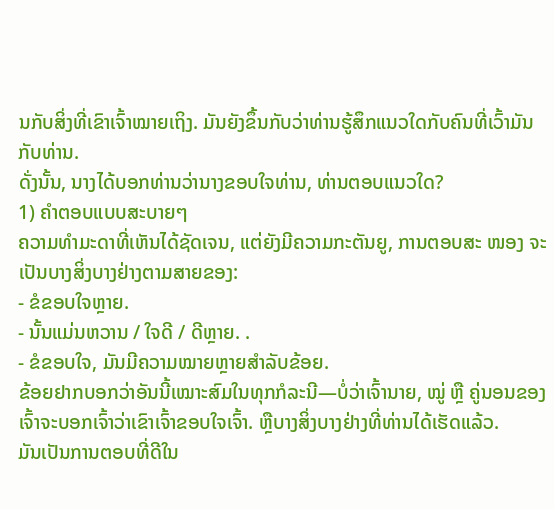ນກັບສິ່ງທີ່ເຂົາເຈົ້າໝາຍເຖິງ. ມັນຍັງຂຶ້ນກັບວ່າທ່ານຮູ້ສຶກແນວໃດກັບຄົນທີ່ເວົ້າມັນກັບທ່ານ.
ດັ່ງນັ້ນ, ນາງໄດ້ບອກທ່ານວ່ານາງຂອບໃຈທ່ານ, ທ່ານຕອບແນວໃດ?
1) ຄໍາຕອບແບບສະບາຍໆ
ຄວາມທຳມະດາທີ່ເຫັນໄດ້ຊັດເຈນ, ແຕ່ຍັງມີຄວາມກະຕັນຍູ, ການຕອບສະ ໜອງ ຈະເປັນບາງສິ່ງບາງຢ່າງຕາມສາຍຂອງ:
- ຂໍຂອບໃຈຫຼາຍ.
- ນັ້ນແມ່ນຫວານ / ໃຈດີ / ດີຫຼາຍ. .
- ຂໍຂອບໃຈ, ມັນມີຄວາມໝາຍຫຼາຍສຳລັບຂ້ອຍ.
ຂ້ອຍຢາກບອກວ່າອັນນີ້ເໝາະສົມໃນທຸກກໍລະນີ—ບໍ່ວ່າເຈົ້ານາຍ, ໝູ່ ຫຼື ຄູ່ນອນຂອງເຈົ້າຈະບອກເຈົ້າວ່າເຂົາເຈົ້າຂອບໃຈເຈົ້າ. ຫຼືບາງສິ່ງບາງຢ່າງທີ່ທ່ານໄດ້ເຮັດແລ້ວ.
ມັນເປັນການຕອບທີ່ດີໃນ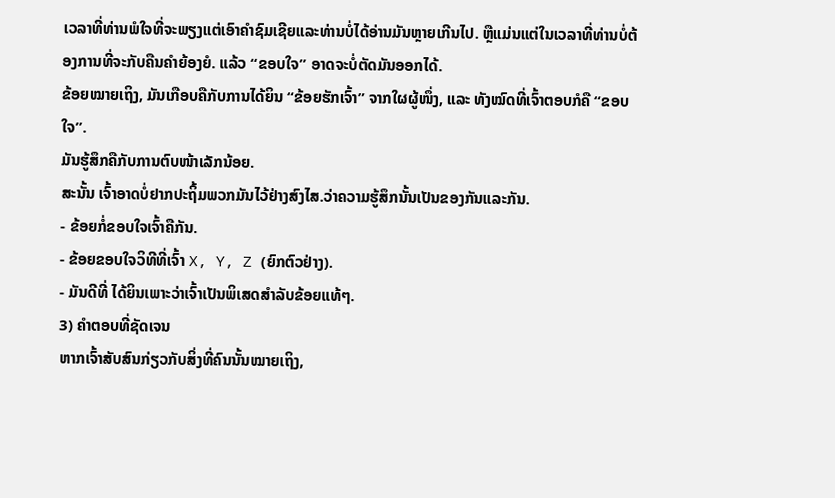ເວລາທີ່ທ່ານພໍໃຈທີ່ຈະພຽງແຕ່ເອົາຄໍາຊົມເຊີຍແລະທ່ານບໍ່ໄດ້ອ່ານມັນຫຼາຍເກີນໄປ. ຫຼືແມ່ນແຕ່ໃນເວລາທີ່ທ່ານບໍ່ຕ້ອງການທີ່ຈະກັບຄືນຄໍາຍ້ອງຍໍ. ແລ້ວ “ຂອບໃຈ” ອາດຈະບໍ່ຕັດມັນອອກໄດ້.
ຂ້ອຍໝາຍເຖິງ, ມັນເກືອບຄືກັບການໄດ້ຍິນ “ຂ້ອຍຮັກເຈົ້າ” ຈາກໃຜຜູ້ໜຶ່ງ, ແລະ ທັງໝົດທີ່ເຈົ້າຕອບກໍຄື “ຂອບໃຈ”.
ມັນຮູ້ສຶກຄືກັບການຕົບໜ້າເລັກນ້ອຍ.
ສະນັ້ນ ເຈົ້າອາດບໍ່ຢາກປະຖິ້ມພວກມັນໄວ້ຢ່າງສົງໄສ.ວ່າຄວາມຮູ້ສຶກນັ້ນເປັນຂອງກັນແລະກັນ.
- ຂ້ອຍກໍ່ຂອບໃຈເຈົ້າຄືກັນ.
- ຂ້ອຍຂອບໃຈວິທີທີ່ເຈົ້າ X, Y, Z (ຍົກຕົວຢ່າງ).
- ມັນດີທີ່ ໄດ້ຍິນເພາະວ່າເຈົ້າເປັນພິເສດສຳລັບຂ້ອຍແທ້ໆ.
3) ຄຳຕອບທີ່ຊັດເຈນ
ຫາກເຈົ້າສັບສົນກ່ຽວກັບສິ່ງທີ່ຄົນນັ້ນໝາຍເຖິງ,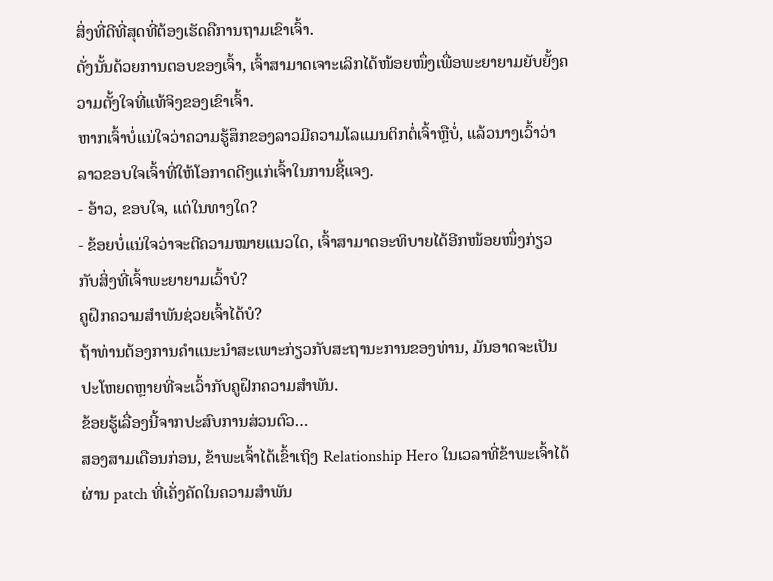ສິ່ງທີ່ດີທີ່ສຸດທີ່ຕ້ອງເຮັດຄືການຖາມເຂົາເຈົ້າ.
ດັ່ງນັ້ນດ້ວຍການຕອບຂອງເຈົ້າ, ເຈົ້າສາມາດເຈາະເລິກໄດ້ໜ້ອຍໜຶ່ງເພື່ອພະຍາຍາມຍັບຍັ້ງຄວາມຕັ້ງໃຈທີ່ແທ້ຈິງຂອງເຂົາເຈົ້າ.
ຫາກເຈົ້າບໍ່ແນ່ໃຈວ່າຄວາມຮູ້ສຶກຂອງລາວມີຄວາມໂລແມນຕິກຕໍ່ເຈົ້າຫຼືບໍ່, ແລ້ວນາງເວົ້າວ່າ ລາວຂອບໃຈເຈົ້າທີ່ໃຫ້ໂອກາດດີໆແກ່ເຈົ້າໃນການຊີ້ແຈງ.
- ອ້າວ, ຂອບໃຈ, ແຕ່ໃນທາງໃດ?
- ຂ້ອຍບໍ່ແນ່ໃຈວ່າຈະຕີຄວາມໝາຍແນວໃດ, ເຈົ້າສາມາດອະທິບາຍໄດ້ອີກໜ້ອຍໜຶ່ງກ່ຽວກັບສິ່ງທີ່ເຈົ້າພະຍາຍາມເວົ້າບໍ?
ຄູຝຶກຄວາມສຳພັນຊ່ວຍເຈົ້າໄດ້ບໍ?
ຖ້າທ່ານຕ້ອງການຄໍາແນະນໍາສະເພາະກ່ຽວກັບສະຖານະການຂອງທ່ານ, ມັນອາດຈະເປັນປະໂຫຍດຫຼາຍທີ່ຈະເວົ້າກັບຄູຝຶກຄວາມສຳພັນ.
ຂ້ອຍຮູ້ເລື່ອງນີ້ຈາກປະສົບການສ່ວນຕົວ…
ສອງສາມເດືອນກ່ອນ, ຂ້າພະເຈົ້າໄດ້ເຂົ້າເຖິງ Relationship Hero ໃນເວລາທີ່ຂ້າພະເຈົ້າໄດ້ຜ່ານ patch ທີ່ເຄັ່ງຄັດໃນຄວາມສໍາພັນ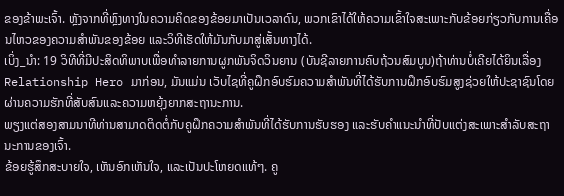ຂອງຂ້າພະເຈົ້າ. ຫຼັງຈາກທີ່ຫຼົງທາງໃນຄວາມຄິດຂອງຂ້ອຍມາເປັນເວລາດົນ, ພວກເຂົາໄດ້ໃຫ້ຄວາມເຂົ້າໃຈສະເພາະກັບຂ້ອຍກ່ຽວກັບການເຄື່ອນໄຫວຂອງຄວາມສຳພັນຂອງຂ້ອຍ ແລະວິທີເຮັດໃຫ້ມັນກັບມາສູ່ເສັ້ນທາງໄດ້.
ເບິ່ງ_ນຳ: 19 ວິທີທີ່ມີປະສິດທິພາບເພື່ອທໍາລາຍການຜູກພັນຈິດວິນຍານ (ບັນຊີລາຍການຄົບຖ້ວນສົມບູນ)ຖ້າທ່ານບໍ່ເຄີຍໄດ້ຍິນເລື່ອງ Relationship Hero ມາກ່ອນ, ມັນແມ່ນ ເວັບໄຊທີ່ຄູຝຶກອົບຮົມຄວາມສໍາພັນທີ່ໄດ້ຮັບການຝຶກອົບຮົມສູງຊ່ວຍໃຫ້ປະຊາຊົນໂດຍຜ່ານຄວາມຮັກທີ່ສັບສົນແລະຄວາມຫຍຸ້ງຍາກສະຖານະການ.
ພຽງແຕ່ສອງສາມນາທີທ່ານສາມາດຕິດຕໍ່ກັບຄູຝຶກຄວາມສຳພັນທີ່ໄດ້ຮັບການຮັບຮອງ ແລະຮັບຄຳແນະນຳທີ່ປັບແຕ່ງສະເພາະສຳລັບສະຖານະການຂອງເຈົ້າ.
ຂ້ອຍຮູ້ສຶກສະບາຍໃຈ, ເຫັນອົກເຫັນໃຈ, ແລະເປັນປະໂຫຍດແທ້ໆ. ຄູ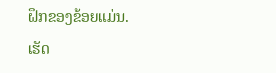ຝຶກຂອງຂ້ອຍແມ່ນ.
ເຮັດ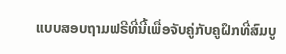ແບບສອບຖາມຟຣີທີ່ນີ້ເພື່ອຈັບຄູ່ກັບຄູຝຶກທີ່ສົມບູ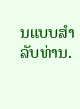ນແບບສໍາລັບທ່ານ.